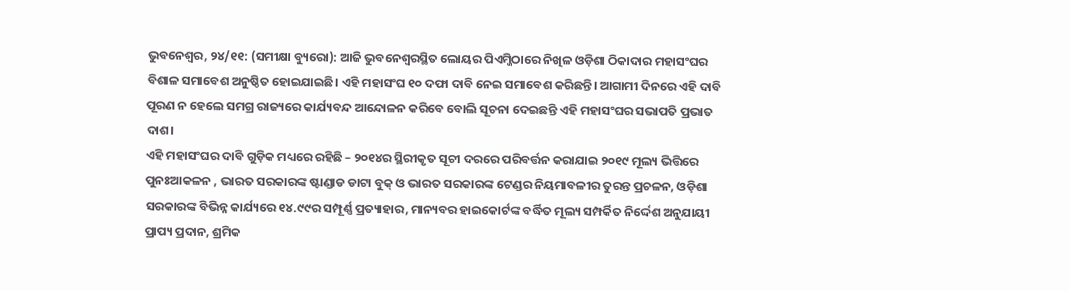ଭୁବନେଶ୍ବର, ୨୪/୧୧: (ସମୀକ୍ଷା ବ୍ୟୁରୋ): ଆଜି ଭୁବନେଶ୍ବରସ୍ଥିତ ଲୋୟର ପିଏମ୍ଜିଠାରେ ନିଖିଳ ଓଡ଼ିଶା ଠିକାଦାର ମହାସଂଘର ବିଶାଳ ସମାବେଶ ଅନୁଷ୍ଠିତ ହୋଇଯାଇଛି। ଏହି ମହାସଂଘ ୧୦ ଦଫା ଦାବି ନେଇ ସମାବେଶ କରିଛନ୍ତି। ଆଗାମୀ ଦିନରେ ଏହି ଦାବି ପୂରଣ ନ ହେଲେ ସମଗ୍ର ରାଜ୍ୟରେ କାର୍ଯ୍ୟବନ୍ଦ ଆନ୍ଦୋଳନ କରିବେ ବୋଲି ସୂଚନା ଦେଇଛନ୍ତି ଏହି ମହାସଂଘର ସଭାପତି ପ୍ରଭାତ ଦାଶ।
ଏହି ମହାସଂଘର ଦାବି ଗୁଡ଼ିକ ମଧ୍ୟରେ ରହିଛି – ୨୦୧୪ର ସ୍ଥିରୀକୃତ ସୂଚୀ ଦରରେ ପରିବର୍ତ୍ତନ କରାଯାଇ ୨୦୧୯ ମୂଲ୍ୟ ଭିତ୍ତିରେ ପୁନଃଆକଳନ , ଭାରତ ସରକାରଙ୍କ ଷ୍ଟାଣ୍ଡାଡ ଡାଟା ବୁକ୍ ଓ ଭାରତ ସରକାରଙ୍କ ଟେଣ୍ଡର ନିୟମାବଳୀର ତୁରନ୍ତ ପ୍ରଚଳନ, ଓଡ଼ିଶା ସରକାରଙ୍କ ବିଭିନ୍ନ କାର୍ଯ୍ୟରେ ୧୪.୯୯ର ସମ୍ପୂର୍ଣ୍ଣ ପ୍ରତ୍ୟାହାର, ମାନ୍ୟବର ହାଇକୋର୍ଟଙ୍କ ବର୍ଦ୍ଧିତ ମୂଲ୍ୟ ସମ୍ପର୍କିତ ନିର୍ଦ୍ଦେଶ ଅନୁଯାୟୀ ପ୍ରାପ୍ୟ ପ୍ରଦାନ, ଶ୍ରମିକ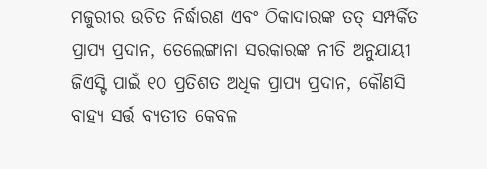ମଜୁରୀର ଉଚିତ ନିର୍ଦ୍ଧାରଣ ଏବଂ ଠିକାଦାରଙ୍କ ତତ୍ ସମ୍ପର୍କିତ ପ୍ରାପ୍ୟ ପ୍ରଦାନ, ତେଲେଙ୍ଗାନା ସରକାରଙ୍କ ନୀତି ଅନୁଯାୟୀ ଜିଏସ୍ଟି ପାଇଁ ୧୦ ପ୍ରତିଶତ ଅଧିକ ପ୍ରାପ୍ୟ ପ୍ରଦାନ, କୌଣସି ବାହ୍ୟ ସର୍ତ୍ତ ବ୍ୟତୀତ କେବଳ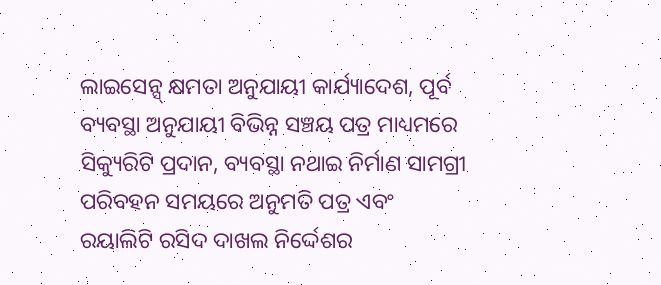ଲାଇସେନ୍ସ୍ କ୍ଷମତା ଅନୁଯାୟୀ କାର୍ଯ୍ୟାଦେଶ, ପୂର୍ବ ବ୍ୟବସ୍ଥା ଅନୁଯାୟୀ ବିଭିନ୍ନ ସଞ୍ଚୟ ପତ୍ର ମାଧ୍ୟମରେ ସିକ୍ୟୁରିଟି ପ୍ରଦାନ, ବ୍ୟବସ୍ଥା ନଥାଇ ନିର୍ମାଣ ସାମଗ୍ରୀ ପରିବହନ ସମୟରେ ଅନୁମତି ପତ୍ର ଏବଂ ରୟାଲିଟି ରସିଦ ଦାଖଲ ନିର୍ଦ୍ଦେଶର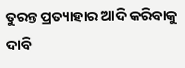ତୁରନ୍ତ ପ୍ରତ୍ୟାହାର ଆଦି କରିବାକୁ ଦାବି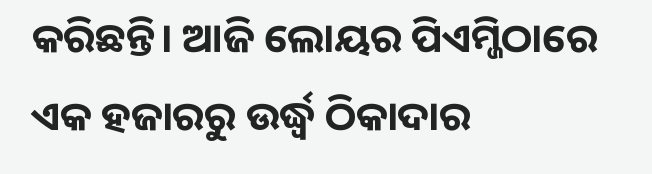କରିଛନ୍ତି। ଆଜି ଲୋୟର ପିଏମ୍ଜିଠାରେ ଏକ ହଜାରରୁ ଉର୍ଦ୍ଧ୍ବ ଠିକାଦାର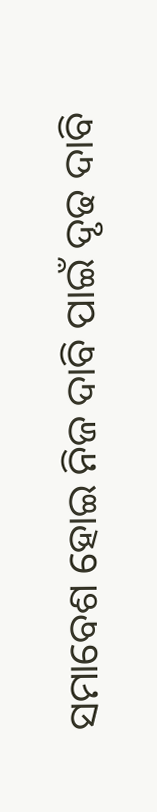ସମାବେଶ ହୋଇ ନିଜ ଦାବି ପାଇଁ ଦୃଢ ଦାବି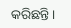କରିଛନ୍ତି।